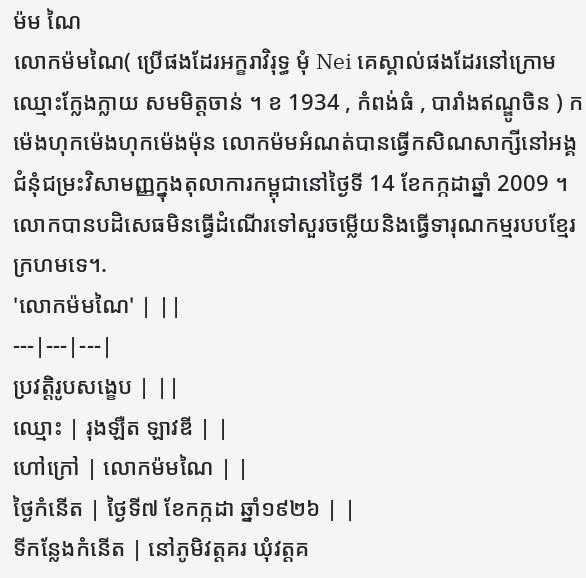ម៉ម ណៃ
លោកម៉មណៃ( ប្រើផងដែរអក្ខរាវិរុទ្ធ មុំ Nei គេស្គាល់ផងដែរនៅក្រោម ឈ្មោះក្លែងក្លាយ សមមិត្តចាន់ ។ ខ 1934 , កំពង់ធំ , បារាំងឥណ្ឌូចិន ) កម៉េងហុកម៉េងហុកម៉េងម៉ុន លោកម៉មអំណត់បានធ្វើកសិណសាក្សីនៅអង្គជំនុំជម្រះវិសាមញ្ញក្នុងតុលាការកម្ពុជានៅថ្ងៃទី 14 ខែកក្កដាឆ្នាំ 2009 ។ លោកបានបដិសេធមិនធ្វើដំណើរទៅសួរចម្លើយនិងធ្វើទារុណកម្មរបបខ្មែរក្រហមទេ។.
'លោកម៉មណៃ' | ||
---|---|---|
ប្រវត្តិរូបសង្ខេប | ||
ឈ្មោះ | រុងឡឺត ឡាវឌី | |
ហៅក្រៅ | លោកម៉មណៃ | |
ថ្ងៃកំនើត | ថ្ងៃទី៧ ខែកក្កដា ឆ្នាំ១៩២៦ | |
ទីកន្លែងកំនើត | នៅភូមិវត្តគរ ឃុំវត្តគ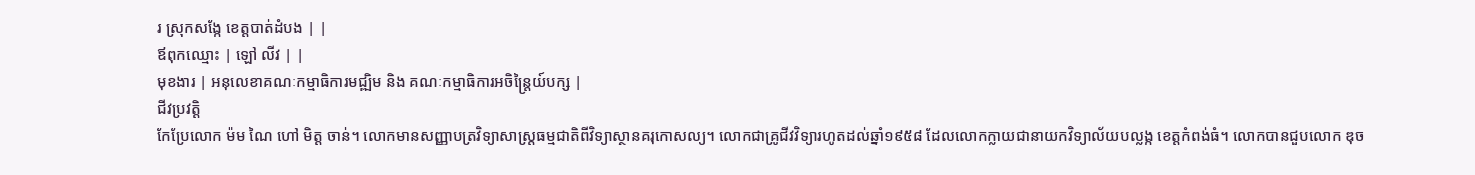រ ស្រុកសង្កែ ខេត្តបាត់ដំបង | |
ឪពុកឈ្មោះ | ឡៅ លីវ | |
មុខងារ | អនុលេខាគណៈកម្មាធិការមជ្ឍិម និង គណៈកម្មាធិការអចិន្រ្តៃយ៍បក្ស |
ជីវប្រវត្តិ
កែប្រែលោក ម៉ម ណៃ ហៅ មិត្ត ចាន់។ លោកមានសញ្ញាបត្រវិទ្យាសាស្ត្រធម្មជាតិពីវិទ្យាស្ថានគរុកោសល្យ។ លោកជាគ្រូជីវវិទ្យារហូតដល់ឆ្នាំ១៩៥៨ ដែលលោកក្លាយជានាយកវិទ្យាល័យបល្លង្ក ខេត្តកំពង់ធំ។ លោកបានជួបលោក ឌុច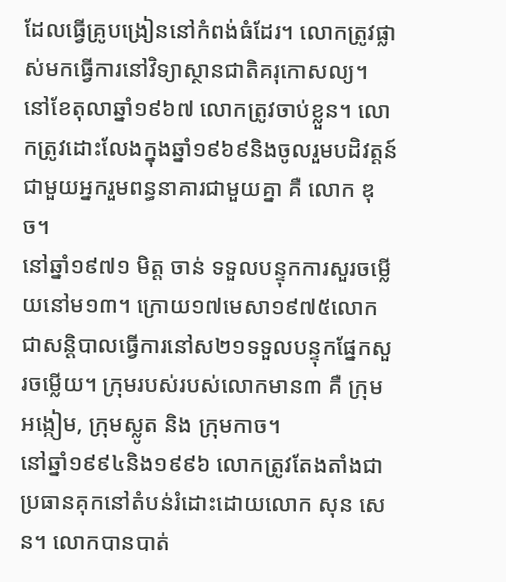ដែលធ្វើគ្រូបង្រៀននៅកំពង់ធំដែរ។ លោកត្រូវផ្លាស់មកធ្វើការនៅវិទ្យាស្ថានជាតិគរុកោសល្យ។ នៅខែតុលាឆ្នាំ១៩៦៧ លោកត្រូវចាប់ខ្លួន។ លោកត្រូវដោះលែងក្នុងឆ្នាំ១៩៦៩និងចូលរួមបដិវត្តន៍ជាមួយអ្នករួមពន្ធនាគារជាមួយគ្នា គឺ លោក ឌុច។
នៅឆ្នាំ១៩៧១ មិត្ត ចាន់ ទទួលបន្ទុកការសួរចម្លើយនៅម១៣។ ក្រោយ១៧មេសា១៩៧៥លោកជាសន្តិបាលធ្វើការនៅស២១ទទួលបន្ទុកផ្នែកសួរចម្លើយ។ ក្រុមរបស់របស់លោកមាន៣ គឺ ក្រុមអង្កៀម, ក្រុមស្លូត និង ក្រុមកាច។
នៅឆ្នាំ១៩៩៤និង១៩៩៦ លោកត្រូវតែងតាំងជាប្រធានគុកនៅតំបន់រំដោះដោយលោក សុន សេន។ លោកបានបាត់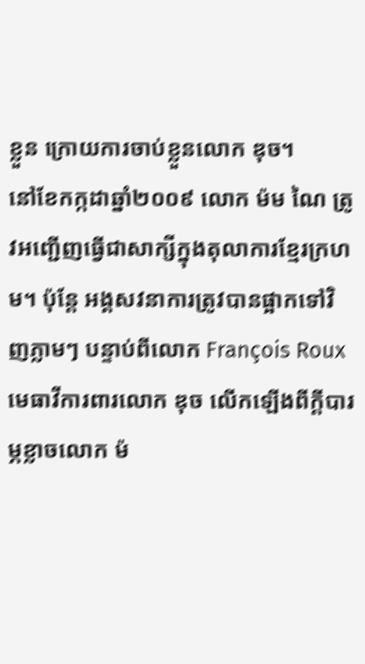ខ្លួន ក្រោយការចាប់ខ្លួនលោក ឌុច។
នៅខែកក្កដាឆ្នាំ២០០៩ លោក ម៉ម ណៃ ត្រូវអញ្ជើញធ្វើជាសាក្សីក្នុងតុលាការខ្មែរក្រហម។ ប៉ុន្តែ អង្គសវនាការត្រូវបានផ្អាកទៅវិញភ្លាមៗ បន្ទាប់ពីលោក François Roux មេធាវីការពារលោក ឌុច លើកឡើងពីក្តីបារម្ភខ្លាចលោក ម៉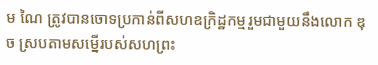ម ណៃ ត្រូវបានចោទប្រកាន់ពីសហឧក្រិដ្ឋកម្មរួមជាមួយនឹងលោក ឌុច ស្របតាមសម្នើរបស់សហព្រះ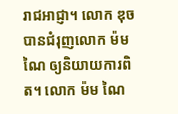រាជអាជ្ញា។ លោក ឌុច បានជំរុញលោក ម៉ម ណៃ ឲ្យនិយាយការពិត។ លោក ម៉ម ណៃ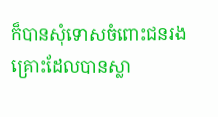ក៏បានសុំទោសចំពោះជនរងគ្រោះដែលបានស្លា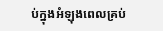ប់ក្នុងអំឡុងពេលគ្រប់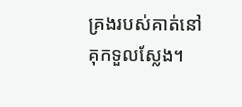គ្រងរបស់គាត់នៅគុកទួលស្លែង។